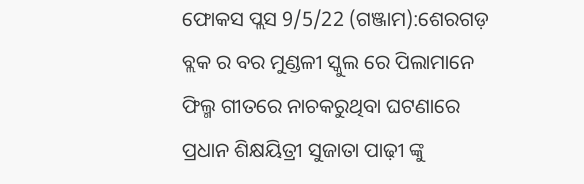ଫୋକସ ପ୍ଲସ 9/5/22 (ଗଞ୍ଜାମ):ଶେରଗଡ଼ ବ୍ଲକ ର ବର ମୁଣ୍ଡଳୀ ସ୍କୁଲ ରେ ପିଲାମାନେ ଫିଲ୍ମ ଗୀତରେ ନାଚକରୁଥିବା ଘଟଣାରେ ପ୍ରଧାନ ଶିକ୍ଷୟିତ୍ରୀ ସୁଜାତା ପାଢ଼ୀ ଙ୍କୁ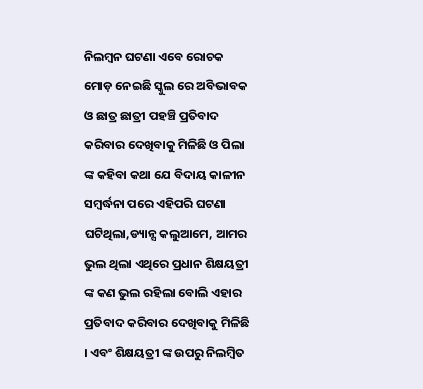ନିଲମ୍ବନ ଘଟଣା ଏବେ ରୋଚକ ମୋଡ଼ ନେଇଛି ସ୍କୁଲ ରେ ଅବିଭାବକ ଓ ଛାତ୍ର ଛାତ୍ରୀ ପହଞ୍ଚି ପ୍ରତିବାଦ କରିବାର ଦେଖିବାକୁ ମିଳିଛି ଓ ପିଲା ଙ୍କ କହିବା କଥା ଯେ ବିଦାୟ କାଳୀନ ସମ୍ବର୍ଦ୍ଧନା ପରେ ଏହିପରି ଘଟଣା ଘଟିଥିଲା,ଡ୍ୟାନ୍ସ କଲୁଆମେ, ଆମର ଭୁଲ ଥିଲା ଏଥିରେ ପ୍ରଧାନ ଶିକ୍ଷୟତ୍ରୀ ଙ୍କ କଣ ଭୁଲ ରହିଲା ବୋଲି ଏହାର ପ୍ରତିବାଦ କରିବାର ଦେଖିବାକୁ ମିଳିଛି । ଏବଂ ଶିକ୍ଷୟତ୍ରୀ ଙ୍କ ଉପରୁ ନିଲମ୍ବିତ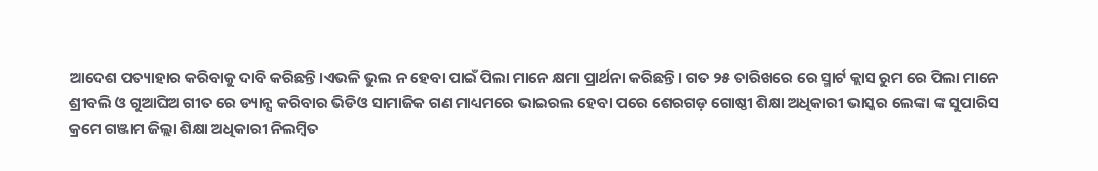ଆଦେଶ ପତ୍ୟାହାର କରିବାକୁ ଦାବି କରିଛନ୍ତି।ଏଭଳି ଭୁଲ ନ ହେବା ପାଇଁ ପିଲା ମାନେ କ୍ଷମା ପ୍ରାର୍ଥନା କରିଛନ୍ତି। ଗତ ୨୫ ତାରିଖରେ ରେ ସ୍ମାର୍ଟ କ୍ଲାସ ରୁମ ରେ ପିଲା ମାନେ ଶ୍ରୀବଲି ଓ ଗୁଆଘିଅ ଗୀତ ରେ ଡ୍ୟାନ୍ସ କରିବାର ଭିଡିଓ ସାମାଜିକ ଗଣ ମାଧ୍ୟମରେ ଭାଇରଲ ହେବା ପରେ ଶେରଗଡ଼ ଗୋଷ୍ଠୀ ଶିକ୍ଷା ଅଧିକାରୀ ଭାସ୍କର ଲେଙ୍କା ଙ୍କ ସୁପାରିସ କ୍ରମେ ଗଞ୍ଜାମ ଜିଲ୍ଲା ଶିକ୍ଷା ଅଧିକାରୀ ନିଲମ୍ବିତ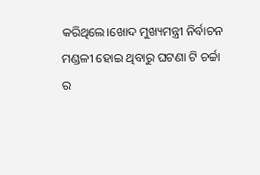କରିଥିଲେ।ଖୋଦ ମୁଖ୍ୟମନ୍ତ୍ରୀ ନିର୍ବାଚନ ମଣ୍ଡଳୀ ହୋଇ ଥିବାରୁ ଘଟଣା ଟି ଚର୍ଚ୍ଚା ର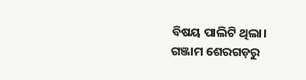ବିଷୟ ପାଲିଟି ଥିଲା।
ଗଞ୍ଜାମ ଶେରଗଡ଼ରୁ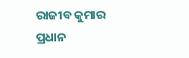ରାଜୀବ କୁମାର ପ୍ରଧାନ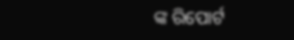ଙ୍କ ରିପୋର୍ଟ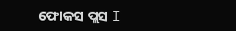ଫୋକସ ପ୍ଲସ I